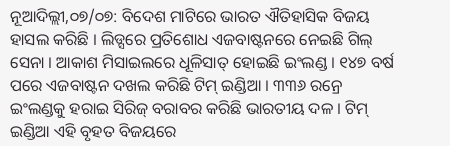ନୂଆଦିଲ୍ଲୀ,୦୭/୦୭: ବିଦେଶ ମାଟିରେ ଭାରତ ଐତିହାସିକ ବିଜୟ ହାସଲ କରିଛି । ଲିଡ୍ସରେ ପ୍ରତିଶୋଧ ଏଜବାଷ୍ଟନରେ ନେଇଛି ଗିଲ୍ ସେନା । ଆକାଶ ମିସାଇଲରେ ଧୂଳିସାତ୍ ହୋଇଛି ଇଂଲଣ୍ଡ । ୧୪୭ ବର୍ଷ ପରେ ଏଜବାଷ୍ଟନ ଦଖଲ କରିଛି ଟିମ୍ ଇଣ୍ଡିଆ । ୩୩୬ ରନ୍ରେ ଇଂଲଣ୍ଡକୁ ହରାଇ ସିରିଜ୍ ବରାବର କରିଛି ଭାରତୀୟ ଦଳ । ଟିମ୍ ଇଣ୍ଡିଆ ଏହି ବୃହତ ବିଜୟରେ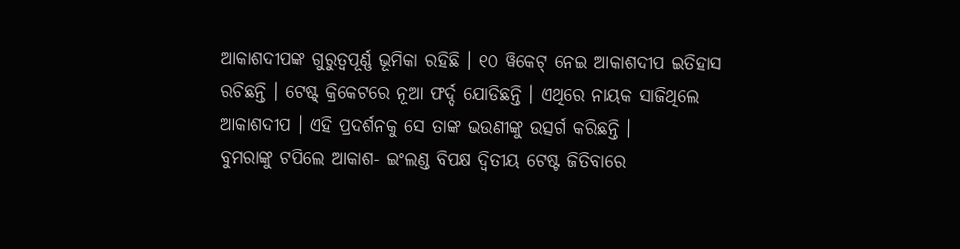ଆକାଶଦୀପଙ୍କ ଗୁରୁତ୍ବପୂର୍ଣ୍ଣ ଭୂମିକା ରହିଛି । ୧୦ ୱିକେଟ୍ ନେଇ ଆକାଶଦୀପ ଇତିହାସ ରଚିଛନ୍ତି । ଟେଷ୍ଟ୍ କ୍ରିକେଟରେ ନୂଆ ଫର୍ଦ୍ଦ ଯୋଡିଛନ୍ତି । ଏଥିରେ ନାୟକ ସାଜିଥିଲେ ଆକାଶଦୀପ । ଏହି ପ୍ରଦର୍ଶନକୁ ସେ ତାଙ୍କ ଭଉଣୀଙ୍କୁ ଉତ୍ସର୍ଗ କରିଛନ୍ତି ।
ବୁମରାଙ୍କୁ ଟପିଲେ ଆକାଶ- ଇଂଲଣ୍ଡ ବିପକ୍ଷ ଦ୍ବିତୀୟ ଟେଷ୍ଟ ଜିତିବାରେ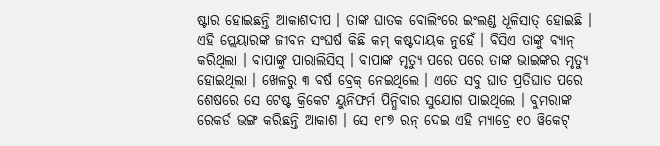ଷ୍ଟାର ହୋଇଛନ୍ତି ଆକାଶଦୀପ । ତାଙ୍କ ଘାତକ ବୋଲିଂରେ ଇଂଲଣ୍ଡ ଧୂଳିସାତ୍ ହୋଇଛି । ଏହି ପ୍ଲେୟାରଙ୍କ ଜୀବନ ସଂଘର୍ଷ କିଛି କମ୍ କଷ୍ଟଦାୟକ ନୁହେଁ । ବିସିଏ ତାଙ୍କୁ ବ୍ୟାନ୍ କରିଥିଲା । ବାପାଙ୍କୁ ପାରାଲିସିସ୍ । ବାପାଙ୍କ ମୃତ୍ୟୁ ପରେ ପରେ ତାଙ୍କ ଭାଇଙ୍କର ମୃତ୍ୟୁ ହୋଇଥିଲା । ଖେଳରୁ ୩ ବର୍ଷ ବ୍ରେକ୍ ନେଇଥିଲେ । ଏତେ ସବୁ ଘାତ ପ୍ରତିଘାତ ପରେ ଶେଷରେ ସେ ଟେଷ୍ଟ କ୍ରିକେଟ ୟୁନିଫର୍ମ ପିନ୍ଧିବାର ସୁଯୋଗ ପାଇଥିଲେ । ବୁମରାଙ୍କ ରେକର୍ଡ ଭଙ୍ଗ କରିଛନ୍ତି ଆକାଶ । ସେ ୧୮୭ ରନ୍ ଦେଇ ଏହି ମ୍ୟାଚ୍ରେ ୧୦ ୱିକେଟ୍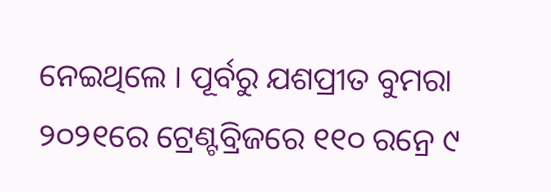ନେଇଥିଲେ । ପୂର୍ବରୁ ଯଶପ୍ରୀତ ବୁମରା ୨୦୨୧ରେ ଟ୍ରେଣ୍ଟବ୍ରିଜରେ ୧୧୦ ରନ୍ରେ ୯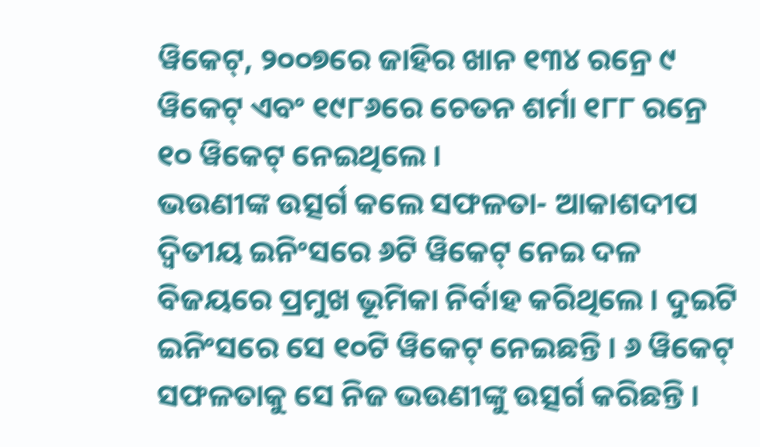ୱିକେଟ୍, ୨୦୦୭ରେ ଜାହିର ଖାନ ୧୩୪ ରନ୍ରେ ୯ ୱିକେଟ୍ ଏବଂ ୧୯୮୬ରେ ଚେତନ ଶର୍ମା ୧୮୮ ରନ୍ରେ ୧୦ ୱିକେଟ୍ ନେଇଥିଲେ ।
ଭଉଣୀଙ୍କ ଉତ୍ସର୍ଗ କଲେ ସଫଳତା- ଆକାଶଦୀପ ଦ୍ୱିତୀୟ ଇନିଂସରେ ୬ଟି ୱିକେଟ୍ ନେଇ ଦଳ ବିଜୟରେ ପ୍ରମୁଖ ଭୂମିକା ନିର୍ବାହ କରିଥିଲେ । ଦୁଇଟି ଇନିଂସରେ ସେ ୧୦ଟି ୱିକେଟ୍ ନେଇଛନ୍ତି । ୬ ୱିକେଟ୍ ସଫଳତାକୁ ସେ ନିଜ ଭଉଣୀଙ୍କୁ ଉତ୍ସର୍ଗ କରିଛନ୍ତି ।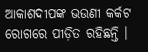ଆକାଶଦୀପଙ୍କ ଭଉଣୀ କର୍କଟ ରୋଗରେ ପୀଡ଼ିତ ରହିଛନ୍ତି ।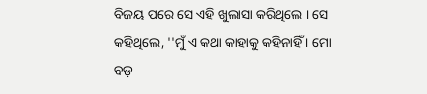ବିଜୟ ପରେ ସେ ଏହି ଖୁଲାସା କରିଥିଲେ । ସେ କହିଥିଲେ, ''ମୁଁ ଏ କଥା କାହାକୁ କହିନାହିଁ । ମୋ ବଡ଼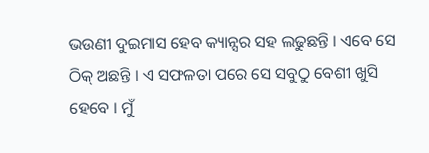ଭଉଣୀ ଦୁଇମାସ ହେବ କ୍ୟାନ୍ସର ସହ ଲଢୁଛନ୍ତି । ଏବେ ସେ ଠିକ୍ ଅଛନ୍ତି । ଏ ସଫଳତା ପରେ ସେ ସବୁଠୁ ବେଶୀ ଖୁସି ହେବେ । ମୁଁ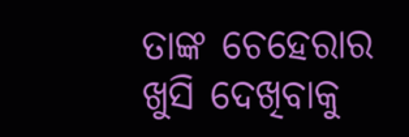ତାଙ୍କ ଚେହେରାର ଖୁସି ଦେଖିବାକୁ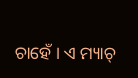ଚାହେଁ । ଏ ମ୍ୟାଚ୍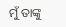ମୁଁ ତାଙ୍କୁ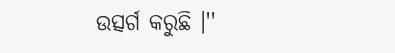ଉତ୍ସର୍ଗ କରୁଛି ।''